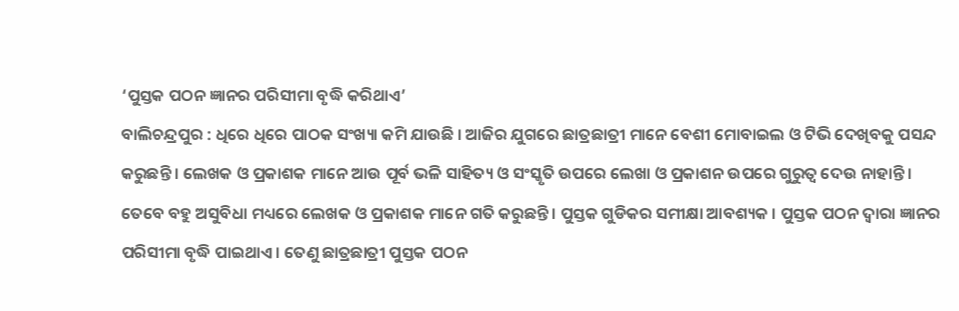‘ପୁସ୍ତକ ପଠନ ଜ୍ଞାନର ପରିସୀମା ବୃଦ୍ଧି କରିଥାଏ’
ବାଲିଚନ୍ଦ୍ରପୁର : ଧିରେ ଧିରେ ପାଠକ ସଂଖ୍ୟା କମି ଯାଉଛି । ଆଜିର ଯୁଗରେ ଛାତ୍ରଛାତ୍ରୀ ମାନେ ବେଶୀ ମୋବାଇଲ ଓ ଟିଭି ଦେଖିବକୁ ପସନ୍ଦ କରୁଛନ୍ତି । ଲେଖକ ଓ ପ୍ରକାଶକ ମାନେ ଆଉ ପୂର୍ବ ଭଳି ସାହିତ୍ୟ ଓ ସଂସ୍କୃତି ଉପରେ ଲେଖା ଓ ପ୍ରକାଶନ ଉପରେ ଗୁରୁତ୍ୱ ଦେଉ ନାହାନ୍ତି । ତେବେ ବହୁ ଅସୁବିଧା ମଧ୍ୟରେ ଲେଖକ ଓ ପ୍ରକାଶକ ମାନେ ଗତି କରୁଛନ୍ତି । ପୁସ୍ତକ ଗୁଡିକର ସମୀକ୍ଷା ଆବଶ୍ୟକ । ପୁସ୍ତକ ପଠନ ଦ୍ୱାରା ଜ୍ଞାନର ପରିସୀମା ବୃଦ୍ଧି ପାଇଥାଏ । ତେଣୁ ଛାତ୍ରଛାତ୍ରୀ ପୁସ୍ତକ ପଠନ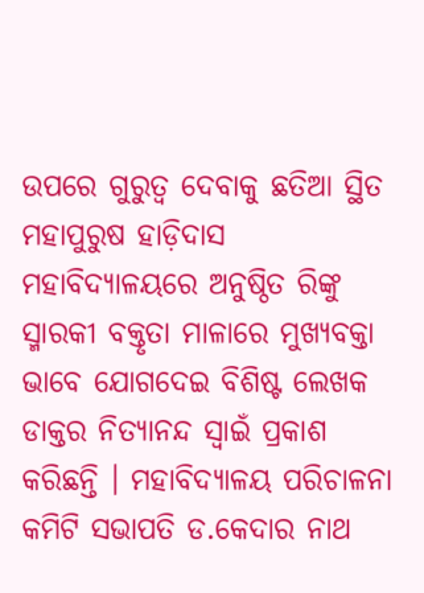ଉପରେ ଗୁରୁତ୍ୱ ଦେବାକୁ ଛତିଆ ସ୍ଥିତ ମହାପୁରୁଷ ହାଡ଼ିଦାସ ମହାବିଦ୍ୟାଳୟରେ ଅନୁଷ୍ଠିତ ରିଙ୍କୁ ସ୍ମାରକୀ ବକ୍ତୃତା ମାଳାରେ ମୁଖ୍ୟବକ୍ତା ଭାବେ ଯୋଗଦେଇ ବିଶିଷ୍ଟ ଲେଖକ ଡାକ୍ତର ନିତ୍ୟାନନ୍ଦ ସ୍ୱାଇଁ ପ୍ରକାଶ କରିଛନ୍ତି । ମହାବିଦ୍ୟାଳୟ ପରିଚାଳନା କମିଟି ସଭାପତି ଡ.କେଦାର ନାଥ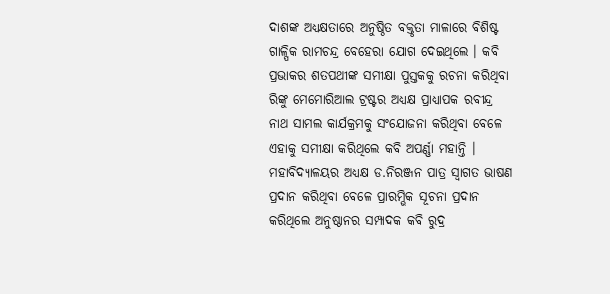ଦାଶଙ୍କ ଅଧ୍ୟକ୍ଷତାରେ ଅନୁଷ୍ଠିତ ବକ୍ତୃତା ମାଳାରେ ବିଶିଷ୍ଟ ଗାଳ୍ପିକ ରାମଚନ୍ଦ୍ର ବେହେରା ଯୋଗ ଦେଇଥିଲେ । କବି ପ୍ରଭାକର ଶତପଥୀଙ୍କ ସମୀକ୍ଷା ପୁସ୍ତକକୁ ରଚନା କରିଥିବା ରିଙ୍କୁ ମେମୋରିଆଲ ଟ୍ରଷ୍ଟର ଅଧ୍ୟକ୍ଷ ପ୍ରାଧ୍ୟାପକ ରବୀନ୍ଦ୍ର ନାଥ ସାମଲ କାର୍ଯକ୍ରମକୁ ସଂଯୋଜନା କରିଥିବା ବେଳେ ଏହାକୁ ସମୀକ୍ଷା କରିଥିଲେ କବି ଅପର୍ଣ୍ଣା ମହାନ୍ତି । ମହାବିଦ୍ୟାଳୟର ଅଧ୍ୟକ୍ଷ ଡ.ନିରଞ୍ଜନ ପାତ୍ର ସ୍ୱାଗତ ଭାଷଣ ପ୍ରଦାନ କରିଥିବା ବେଳେ ପ୍ରାରମ୍ଭିକ ସୂଚନା ପ୍ରଦାନ କରିଥିଲେ ଅନୁଷ୍ଠାନର ସମ୍ପାଦକ କବି ରୁଦ୍ର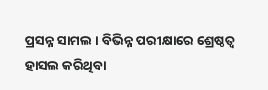ପ୍ରସନ୍ନ ସାମଲ । ବିଭିନ୍ନ ପରୀକ୍ଷାରେ ଶ୍ରେଷ୍ଠତ୍ୱ ହାସଲ କରିଥିବା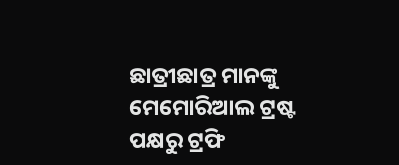ଛାତ୍ରୀଛାତ୍ର ମାନଙ୍କୁ ମେମୋରିଆଲ ଟ୍ରଷ୍ଟ ପକ୍ଷରୁ ଟ୍ରଫି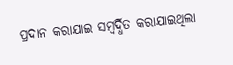ପ୍ରଦାନ କରାଯାଇ ସମ୍ବର୍ଦ୍ଧିତ କରାଯାଇଥିଲା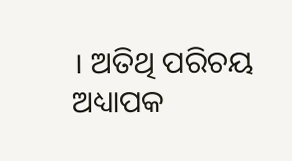। ଅତିଥି ପରିଚୟ ଅଧ୍ୟାପକ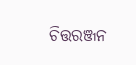ଚିତ୍ତରଞ୍ଜନ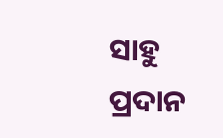ସାହୁ ପ୍ରଦାନ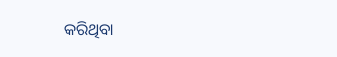କରିଥିବା